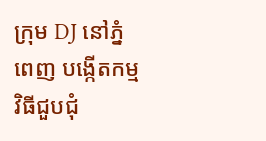ក្រុម DJ នៅភ្នំពេញ បង្កើតកម្មវិធីជួបជុំ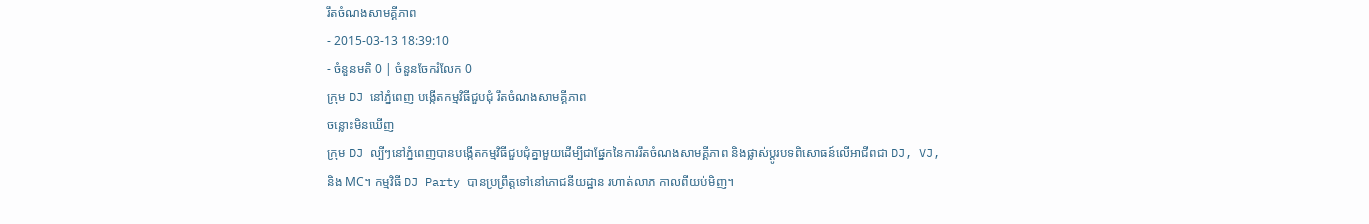រឹតចំណងសាមគ្គីភាព
- 2015-03-13 18:39:10
- ចំនួនមតិ 0 | ចំនួនចែករំលែក 0
ក្រុម DJ នៅភ្នំពេញ បង្កើតកម្មវិធីជួបជុំ រឹតចំណងសាមគ្គីភាព
ចន្លោះមិនឃើញ
ក្រុម DJ ល្បីៗនៅភ្នំពេញបានបង្កើតកម្មវិធីជួបជុំគ្នាមួយដើម្បីជាផ្នែកនៃការរឹតចំណងសាមគ្គីភាព និងផ្លាស់ប្ដូរបទពិសោធន៍លើអាជីពជា DJ, VJ, និង MC។ កម្មវិធី DJ Party បានប្រព្រឹត្តទៅនៅភោជនីយដ្ឋាន រហាត់លាភ កាលពីយប់មិញ។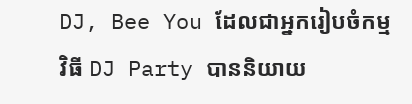DJ, Bee You ដែលជាអ្នករៀបចំកម្មវិធី DJ Party បាននិយាយ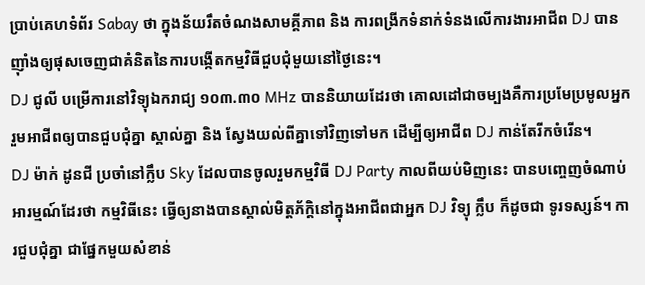ប្រាប់គេហទំព័រ Sabay ថា ក្នុងន័យរឹតចំណងសាមគ្គីភាព និង ការពង្រីកទំនាក់ទំនងលើការងារអាជីព DJ បានញ៉ាំងឲ្យផុសចេញជាគំនិតនៃការបង្កើតកម្មវិធីជួបជុំមួយនៅថ្ងៃនេះ។
DJ ជូលី បម្រើការនៅវិទ្យុឯករាជ្យ ១០៣.៣០ MHz បាននិយាយដែរថា គោលដៅជាចម្បងគឺការប្រមែប្រមូលអ្នករួមអាជីពឲ្យបានជួបជុំគ្នា ស្គាល់គ្នា និង ស្វែងយល់ពីគ្នាទៅវិញទៅមក ដើម្បីឲ្យអាជីព DJ កាន់តែរីកចំរើន។
DJ ម៉ាក់ ដូនជី ប្រចាំនៅក្លឹប Sky ដែលបានចូលរួមកម្មវិធី DJ Party កាលពីយប់មិញនេះ បានបញ្ចេញចំណាប់អារម្មណ៍ដែរថា កម្មវិធីនេះ ធ្វើឲ្យនាងបានស្គាល់មិត្តភ័ក្ដិនៅក្នុងអាជីពជាអ្នក DJ វិទ្យុ ក្លឹប ក៏ដូចជា ទូរទស្សន៍។ ការជួបជុំគ្នា ជាផ្នែកមួយសំខាន់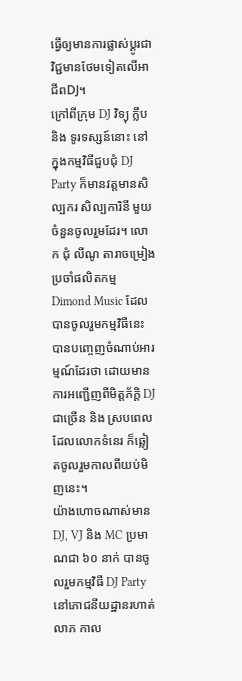ធ្វើឲ្យមានការផ្លាស់ប្ដូរជាវិជ្ជមានថែមទៀតលើអាជីពDJ។
ក្រៅពីក្រុម DJ វិទ្យុ ក្លឹប និង ទូរទស្សន៍នោះ នៅក្នុងកម្មវិធីជួបជុំ DJ Party ក៏មានវត្តមានសិល្បករ សិល្បការិនី មួយចំនួនចូលរួមដែរ។ លោក ជុំ លីណូ តារាចម្រៀងប្រចាំផលិតកម្ម Dimond Music ដែលបានចូលរួមកម្មវិធីនេះ បានបញ្ចេញចំណាប់អារម្មណ៍ដែរថា ដោយមានការអញ្ជើញពីមិត្តភ័ក្ដិ DJ ជាច្រើន និង ស្របពេលដែលលោកទំនេរ ក៏ឆ្លៀតចូលរួមកាលពីយប់មិញនេះ។
យ៉ាងហោចណាស់មាន DJ, VJ និង MC ប្រមាណជា ៦០ នាក់ បានចូលរួមកម្មវិធី DJ Party នៅភោជនីយដ្ឋានរហាត់លាភ កាល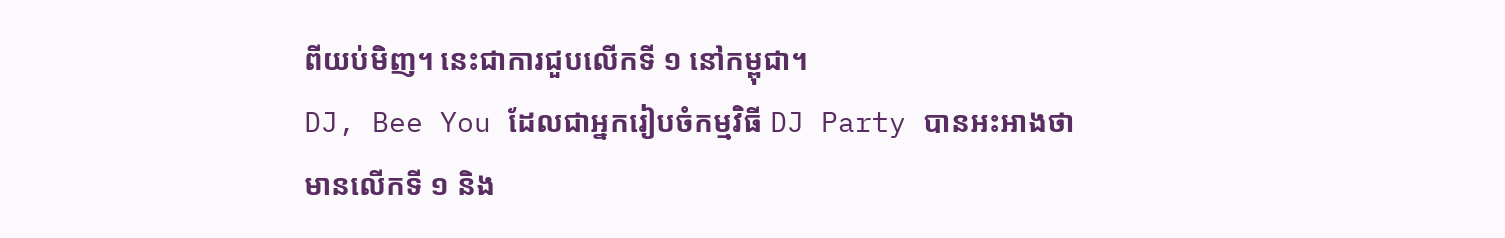ពីយប់មិញ។ នេះជាការជួបលើកទី ១ នៅកម្ពុជា។
DJ, Bee You ដែលជាអ្នករៀបចំកម្មវិធី DJ Party បានអះអាងថា មានលើកទី ១ និង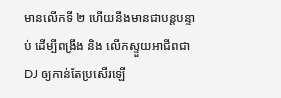មានលើកទី ២ ហើយនឹងមានជាបន្តបន្ទាប់ ដើម្បីពង្រឹង និង លើកស្ទួយអាជីពជា DJ ឲ្យកាន់តែប្រសើរឡើ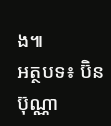ង៕
អត្ថបទ៖ ប៊ិន ប៊ុណ្ណា